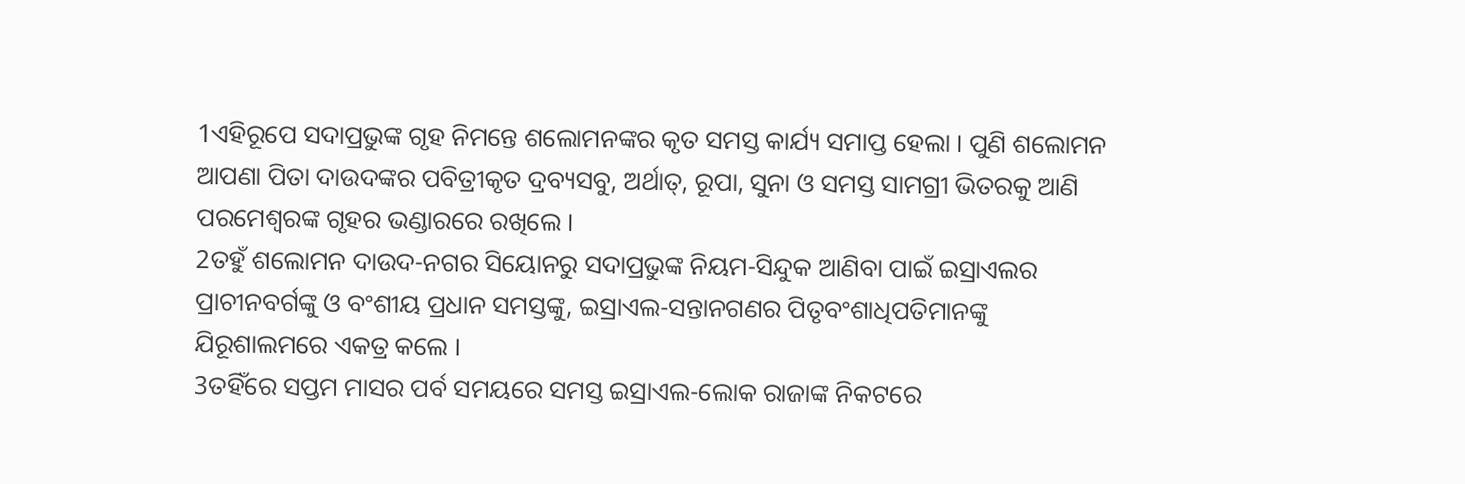1ଏହିରୂପେ ସଦାପ୍ରଭୁଙ୍କ ଗୃହ ନିମନ୍ତେ ଶଲୋମନଙ୍କର କୃତ ସମସ୍ତ କାର୍ଯ୍ୟ ସମାପ୍ତ ହେଲା । ପୁଣି ଶଲୋମନ ଆପଣା ପିତା ଦାଉଦଙ୍କର ପବିତ୍ରୀକୃତ ଦ୍ରବ୍ୟସବୁ, ଅର୍ଥାତ୍, ରୂପା, ସୁନା ଓ ସମସ୍ତ ସାମଗ୍ରୀ ଭିତରକୁ ଆଣି ପରମେଶ୍ୱରଙ୍କ ଗୃହର ଭଣ୍ଡାରରେ ରଖିଲେ ।
2ତହୁଁ ଶଲୋମନ ଦାଉଦ-ନଗର ସିୟୋନରୁ ସଦାପ୍ରଭୁଙ୍କ ନିୟମ-ସିନ୍ଦୁକ ଆଣିବା ପାଇଁ ଇସ୍ରାଏଲର ପ୍ରାଚୀନବର୍ଗଙ୍କୁ ଓ ବଂଶୀୟ ପ୍ରଧାନ ସମସ୍ତଙ୍କୁ, ଇସ୍ରାଏଲ-ସନ୍ତାନଗଣର ପିତୃବଂଶାଧିପତିମାନଙ୍କୁ ଯିରୂଶାଲମରେ ଏକତ୍ର କଲେ ।
3ତହିଁରେ ସପ୍ତମ ମାସର ପର୍ବ ସମୟରେ ସମସ୍ତ ଇସ୍ରାଏଲ-ଲୋକ ରାଜାଙ୍କ ନିକଟରେ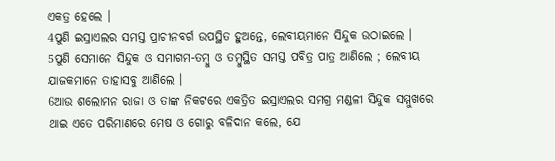ଏକତ୍ର ହେଲେ ।
4ପୁଣି ଇସ୍ରାଏଲର ସମସ୍ତ ପ୍ରାଚୀନବର୍ଗ ଉପସ୍ଥିତ ହୁଅନ୍ତେ, ଲେବୀୟମାନେ ସିନ୍ଦୁକ ଉଠାଇଲେ ।
5ପୁଣି ସେମାନେ ସିନ୍ଦୁକ ଓ ସମାଗମ-ତମ୍ବୁ ଓ ତମ୍ବୁସ୍ଥିତ ସମସ୍ତ ପବିତ୍ର ପାତ୍ର ଆଣିଲେ ; ଲେବୀୟ ଯାଜକମାନେ ତାହାସବୁ ଆଣିଲେ ।
6ଆଉ ଶଲୋମନ ରାଜା ଓ ତାଙ୍କ ନିକଟରେ ଏକତ୍ରିତ ଇସ୍ରାଏଲର ସମଗ୍ର ମଣ୍ଡଳୀ ସିନ୍ଦୁକ ସମ୍ମୁଖରେ ଥାଇ ଏତେ ପରିମାଣରେ ମେଷ ଓ ଗୋରୁ ବଳିଦାନ କଲେ, ଯେ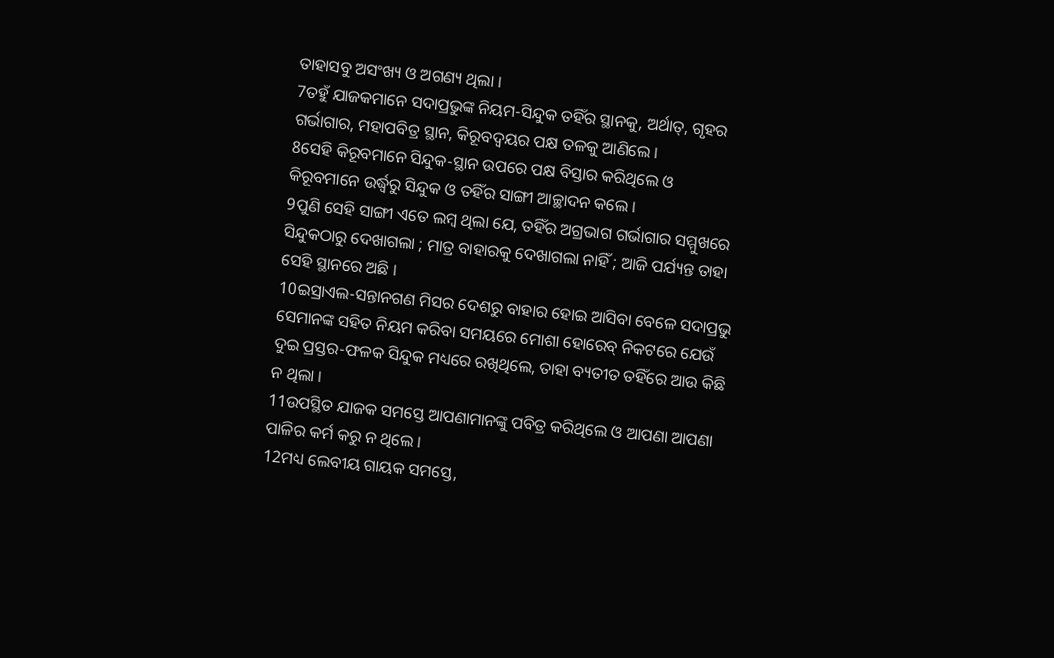ତାହାସବୁ ଅସଂଖ୍ୟ ଓ ଅଗଣ୍ୟ ଥିଲା ।
7ତହୁଁ ଯାଜକମାନେ ସଦାପ୍ରଭୁଙ୍କ ନିୟମ-ସିନ୍ଦୁକ ତହିଁର ସ୍ଥାନକୁ, ଅର୍ଥାତ୍, ଗୃହର ଗର୍ଭାଗାର, ମହାପବିତ୍ର ସ୍ଥାନ, କିରୂବଦ୍ୱୟର ପକ୍ଷ ତଳକୁ ଆଣିଲେ ।
8ସେହି କିରୂବମାନେ ସିନ୍ଦୁକ-ସ୍ଥାନ ଉପରେ ପକ୍ଷ ବିସ୍ତାର କରିଥିଲେ ଓ କିରୂବମାନେ ଉର୍ଦ୍ଧ୍ୱରୁ ସିନ୍ଦୁକ ଓ ତହିଁର ସାଙ୍ଗୀ ଆଚ୍ଛାଦନ କଲେ ।
9ପୁଣି ସେହି ସାଙ୍ଗୀ ଏତେ ଲମ୍ବ ଥିଲା ଯେ, ତହିଁର ଅଗ୍ରଭାଗ ଗର୍ଭାଗାର ସମ୍ମୁଖରେ ସିନ୍ଦୁକଠାରୁ ଦେଖାଗଲା ; ମାତ୍ର ବାହାରକୁ ଦେଖାଗଲା ନାହିଁ ; ଆଜି ପର୍ଯ୍ୟନ୍ତ ତାହା ସେହି ସ୍ଥାନରେ ଅଛି ।
10ଇସ୍ରାଏଲ-ସନ୍ତାନଗଣ ମିସର ଦେଶରୁ ବାହାର ହୋଇ ଆସିବା ବେଳେ ସଦାପ୍ରଭୁ ସେମାନଙ୍କ ସହିତ ନିୟମ କରିବା ସମୟରେ ମୋଶା ହୋରେବ୍ ନିକଟରେ ଯେଉଁ ଦୁଇ ପ୍ରସ୍ତର-ଫଳକ ସିନ୍ଦୁକ ମଧ୍ୟରେ ରଖିଥିଲେ, ତାହା ବ୍ୟତୀତ ତହିଁରେ ଆଉ କିଛି ନ ଥିଲା ।
11ଉପସ୍ଥିତ ଯାଜକ ସମସ୍ତେ ଆପଣାମାନଙ୍କୁ ପବିତ୍ର କରିଥିଲେ ଓ ଆପଣା ଆପଣା ପାଳିର କର୍ମ କରୁ ନ ଥିଲେ ।
12ମଧ୍ୟ ଲେବୀୟ ଗାୟକ ସମସ୍ତେ,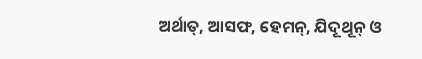ଅର୍ଥାତ୍, ଆସଫ, ହେମନ୍, ଯିଦୂଥୂନ୍ ଓ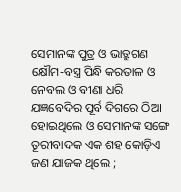ସେମାନଙ୍କ ପୁତ୍ର ଓ ଭାତ୍ରୁଗଣ କ୍ଷୌମ-ବସ୍ତ୍ର ପିନ୍ଧି କରତାଳ ଓ ନେବଲ ଓ ବୀଣା ଧରି ଯଜ୍ଞବେଦିର ପୂର୍ବ ଦିଗରେ ଠିଆ ହୋଇଥିଲେ ଓ ସେମାନଙ୍କ ସଙ୍ଗେ ତୂରୀବାଦକ ଏକ ଶହ କୋଡ଼ିଏ ଜଣ ଯାଜକ ଥିଲେ ;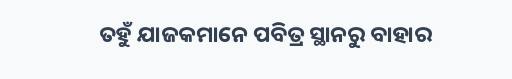ତହୁଁ ଯାଜକମାନେ ପବିତ୍ର ସ୍ଥାନରୁ ବାହାର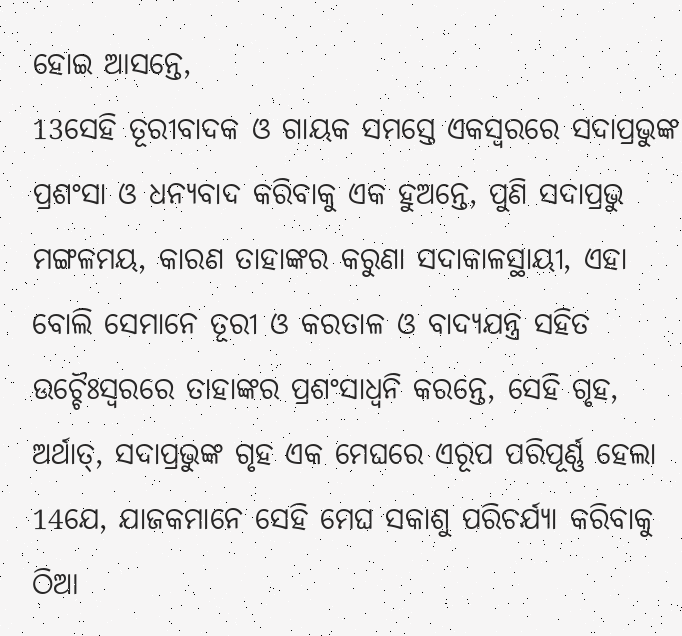ହୋଇ ଆସନ୍ତେ,
13ସେହି ତୂରୀବାଦକ ଓ ଗାୟକ ସମସ୍ତେ ଏକସ୍ୱରରେ ସଦାପ୍ରଭୁଙ୍କ ପ୍ରଶଂସା ଓ ଧନ୍ୟବାଦ କରିବାକୁ ଏକ ହୁଅନ୍ତେ, ପୁଣି ସଦାପ୍ରଭୁ ମଙ୍ଗଳମୟ, କାରଣ ତାହାଙ୍କର କରୁଣା ସଦାକାଳସ୍ଥାୟୀ, ଏହା ବୋଲି ସେମାନେ ତୂରୀ ଓ କରତାଳ ଓ ବାଦ୍ୟଯନ୍ତ୍ର ସହିତ ଉଚ୍ଚୈଃସ୍ୱରରେ ତାହାଙ୍କର ପ୍ରଶଂସାଧ୍ୱନି କରନ୍ତେ, ସେହି ଗୃହ, ଅର୍ଥାତ୍, ସଦାପ୍ରଭୁଙ୍କ ଗୃହ ଏକ ମେଘରେ ଏରୂପ ପରିପୂର୍ଣ୍ଣ ହେଲା
14ଯେ, ଯାଜକମାନେ ସେହି ମେଘ ସକାଶୁ ପରିଚର୍ଯ୍ୟା କରିବାକୁ ଠିଆ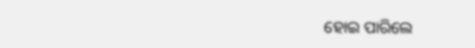ହୋଇ ପାରିଲେ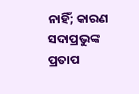ନାହିଁ; କାରଣ ସଦାପ୍ରଭୁଙ୍କ ପ୍ରତାପ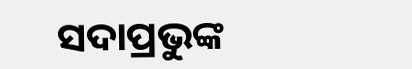ସଦାପ୍ରଭୁଙ୍କ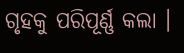ଗୃହକୁ ପରିପୂର୍ଣ୍ଣ କଲା ।